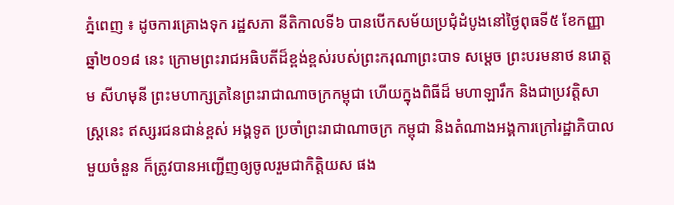ភ្នំពេញ ៖ ដូចការគ្រោងទុក រដ្ឋសភា នីតិកាលទី៦ បានបើកសម័យប្រជុំដំបូងនៅថ្ងៃពុធទី៥ ខែកញ្ញា ឆ្នាំ២០១៨ នេះ ក្រោមព្រះរាជអធិបតីដ៏ខ្ពង់ខ្ពស់របស់ព្រះករុណាព្រះបាទ សម្តេច ព្រះបរមនាថ នរោត្តម សីហមុនី ព្រះមហាក្សត្រនៃព្រះរាជាណាចក្រកម្ពុជា ហើយក្នុងពិធីដ៏ មហាឡារឹក និងជាប្រវត្តិសាស្ត្រនេះ ឥស្សរជនជាន់ខ្ពស់ អង្គទូត ប្រចាំព្រះរាជាណាចក្រ កម្ពុជា និងតំណាងអង្គការក្រៅរដ្ឋាភិបាលមួយចំនួន ក៏ត្រូវបានអញ្ជើញឲ្យចូលរួមជាកិត្តិយស ផង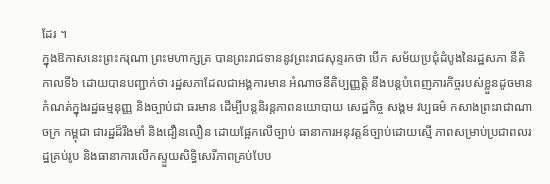ដែរ ។
ក្នុងឱកាសនេះព្រះករុណា ព្រះមហាក្សត្រ បានព្រះរាជទាននូវព្រះរាជសុន្ទរកថា បើក សម័យប្រជុំដំបូងនៃរដ្ឋសភា នីតិកាលទី៦ ដោយបានបញ្ជាក់ថា រដ្ឋសភាដែលជាអង្គការមាន អំណាចនីតិប្បញ្ញត្តិ នឹងបន្តបំពេញភារកិច្ចរបស់ខ្លួនដូចមានកំណត់ក្នុងរដ្ឋធម្មនុញ្ញ និងច្បាប់ជា ធរមាន ដើម្បីបន្តនិរន្តភាពនយោបាយ សេដ្ឋកិច្ច សង្គម វប្បធម៌ កសាងព្រះរាជាណាចក្រ កម្ពុជា ជារដ្ឋដ៏រឹងមាំ និងជឿនលឿន ដោយផ្អែកលើច្បាប់ ធានាការអនុវត្តន៍ច្បាប់ដោយស្មើ ភាពសម្រាប់ប្រជាពលរដ្ឋគ្រប់រូប និងធានាការលើកស្ទួយសិទ្ធិសេរីភាពគ្រប់បែប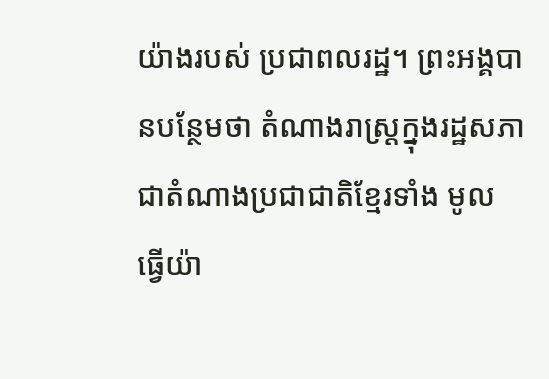យ៉ាងរបស់ ប្រជាពលរដ្ឋ។ ព្រះអង្គបានបន្ថែមថា តំណាងរាស្ត្រក្នុងរដ្ឋសភា ជាតំណាងប្រជាជាតិខ្មែរទាំង មូល ធ្វើយ៉ា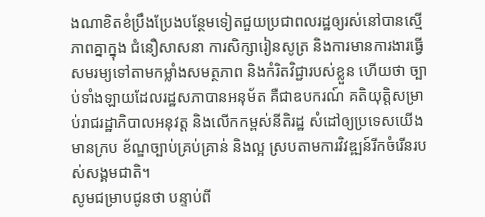ងណាខិតខំប្រឹងប្រែងបន្ថែមទៀតជួយប្រជាពលរដ្ឋឲ្យរស់នៅបានស្មើភាពគ្នាក្នុង ជំនឿសាសនា ការសិក្សារៀនសូត្រ និងការមានការងារធ្វើសមរម្យទៅតាមកម្លាំងសមត្ថភាព និងកំរិតវិជ្ជារបស់ខ្លួន ហើយថា ច្បាប់ទាំងឡាយដែលរដ្ឋសភាបានអនុម័ត គឺជាឧបករណ៍ គតិយុត្តិសម្រាប់រាជរដ្ឋាភិបាលអនុវត្ត និងលើកកម្ពស់នីតិរដ្ឋ សំដៅឲ្យប្រទេសយើងមានក្រប ខ័ណ្ឌច្បាប់គ្រប់គ្រាន់ និងល្អ ស្របតាមការវិវឌ្ឍន៍រីកចំរើនរបស់សង្គមជាតិ។
សូមជម្រាបជូនថា បន្ទាប់ពី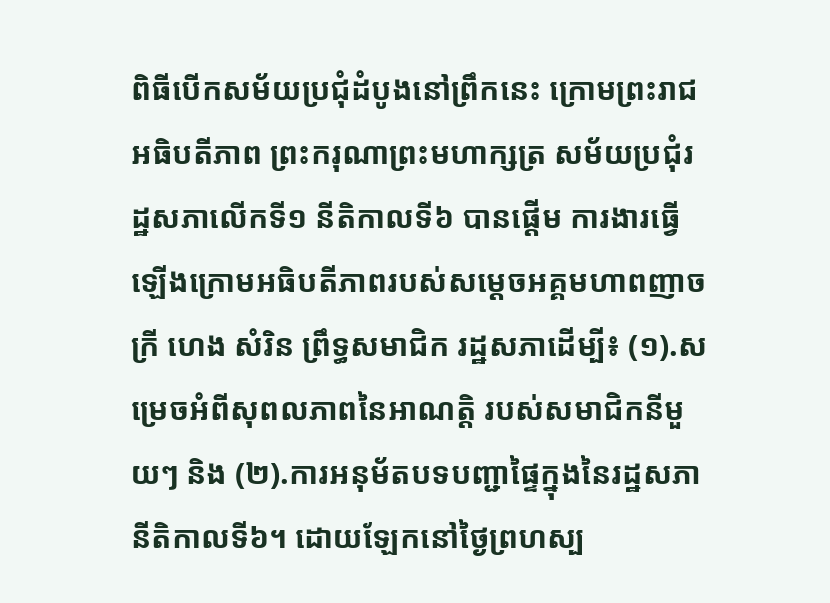ពិធីបើកសម័យប្រជុំដំបូងនៅព្រឹកនេះ ក្រោមព្រះរាជ
អធិបតីភាព ព្រះករុណាព្រះមហាក្សត្រ សម័យប្រជុំរដ្ឋសភាលើកទី១ នីតិកាលទី៦ បានផ្តើម ការងារធ្វើឡើងក្រោមអធិបតីភាពរបស់សម្តេចអគ្គមហាពញាចក្រី ហេង សំរិន ព្រឹទ្ធសមាជិក រដ្ឋសភាដើម្បី៖ (១).សម្រេចអំពីសុពលភាពនៃអាណត្តិ របស់សមាជិកនីមួយៗ និង (២).ការអនុម័តបទបញ្ជាផ្ទៃក្នុងនៃរដ្ឋសភា នីតិកាលទី៦។ ដោយឡែកនៅថ្ងៃព្រហស្ប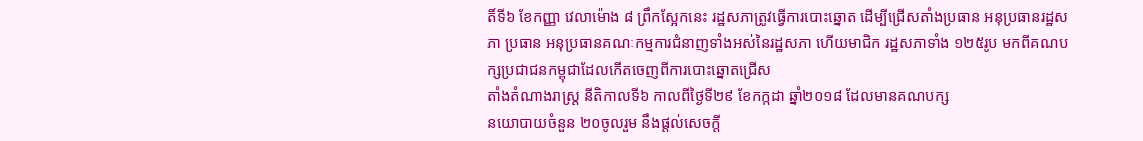តិ៍ទី៦ ខែកញ្ញា វេលាម៉ោង ៨ ព្រឹកស្អែកនេះ រដ្ឋសភាត្រូវធ្វើការបោះឆ្នោត ដើម្បីជ្រើសតាំងប្រធាន អនុប្រធានរដ្ឋសភា ប្រធាន អនុប្រធានគណៈកម្មការជំនាញទាំងអស់នៃរដ្ឋសភា ហើយមាជិក រដ្ឋសភាទាំង ១២៥រូប មកពីគណបក្សប្រជាជនកម្ពុជាដែលកើតចេញពីការបោះឆ្នោតជ្រើស
តាំងតំណាងរាស្ត្រ នីតិកាលទី៦ កាលពីថ្ងៃទី២៩ ខែកក្កដា ឆ្នាំ២០១៨ ដែលមានគណបក្ស
នយោបាយចំនួន ២០ចូលរួម នឹងផ្តល់សេចក្តី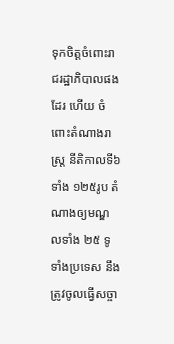ទុកចិត្តចំពោះរាជរដ្ឋាភិបាលផងដែរ ហើយ ចំពោះតំណាងរាស្ត្រ នីតិកាលទី៦ ទាំង ១២៥រូប តំណាងឲ្យមណ្ឌលទាំង ២៥ ទូទាំងប្រទេស នឹងត្រូវចូលធ្វើសច្ចា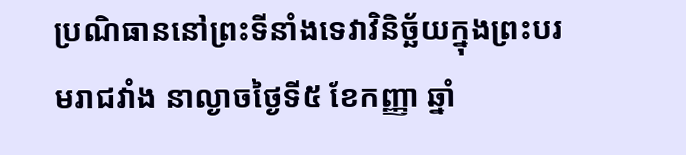ប្រណិធាននៅព្រះទីនាំងទេវាវិនិច្ឆ័យក្នុងព្រះបរមរាជវាំង នាល្ងាចថ្ងៃទី៥ ខែកញ្ញា ឆ្នាំ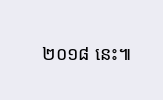២០១៨ នេះ៕